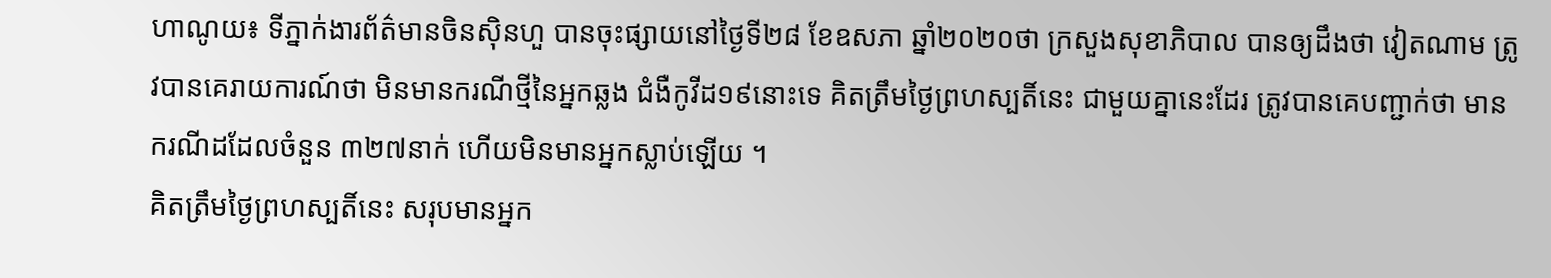ហាណូយ៖ ទីភ្នាក់ងារព័ត៌មានចិនស៊ិនហួ បានចុះផ្សាយនៅថ្ងៃទី២៨ ខែឧសភា ឆ្នាំ២០២០ថា ក្រសួងសុខាភិបាល បានឲ្យដឹងថា វៀតណាម ត្រូវបានគេរាយការណ៍ថា មិនមានករណីថ្មីនៃអ្នកឆ្លង ជំងឺកូវីដ១៩នោះទេ គិតត្រឹមថ្ងៃព្រហស្បតិ៍នេះ ជាមួយគ្នានេះដែរ ត្រូវបានគេបញ្ជាក់ថា មានករណីដដែលចំនួន ៣២៧នាក់ ហើយមិនមានអ្នកស្លាប់ឡើយ ។
គិតត្រឹមថ្ងៃព្រហស្បតិ៍នេះ សរុបមានអ្នក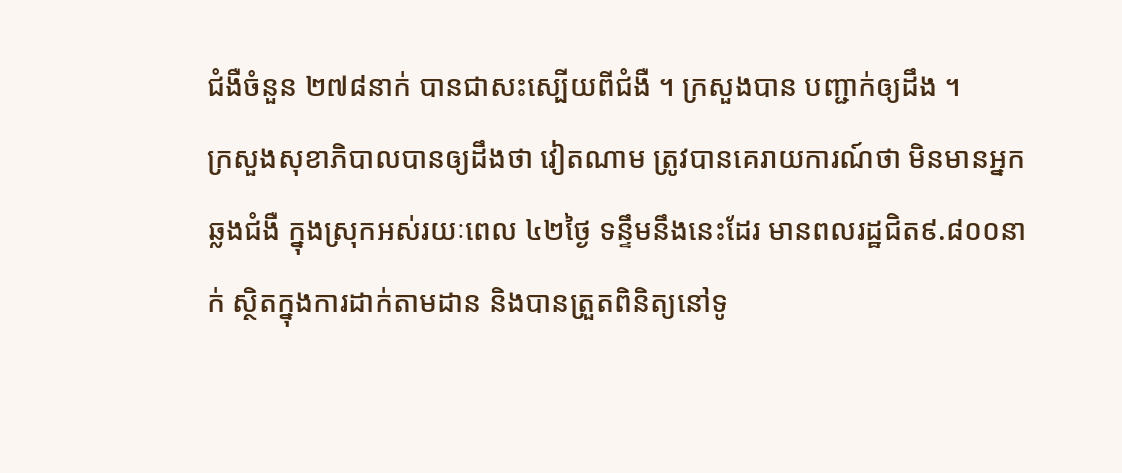ជំងឺចំនួន ២៧៨នាក់ បានជាសះស្បើយពីជំងឺ ។ ក្រសួងបាន បញ្ជាក់ឲ្យដឹង ។
ក្រសួងសុខាភិបាលបានឲ្យដឹងថា វៀតណាម ត្រូវបានគេរាយការណ៍ថា មិនមានអ្នកឆ្លងជំងឺ ក្នុងស្រុកអស់រយៈពេល ៤២ថ្ងៃ ទន្ទឹមនឹងនេះដែរ មានពលរដ្ឋជិត៩.៨០០នាក់ ស្ថិតក្នុងការដាក់តាមដាន និងបានត្រួតពិនិត្យនៅទូ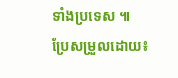ទាំងប្រទេស ៕
ប្រែសម្រួលដោយ៖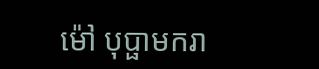ម៉ៅ បុប្ផាមករា